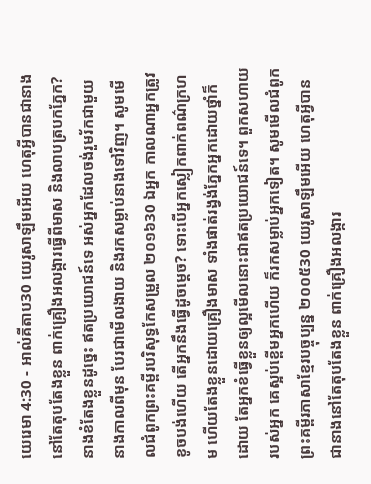យេរេមា 4:30 - អាល់គីតាប30 យេរូសាឡឹមអើយ ហេតុអ្វីបានជានាងនៅតែតុបតែងខ្លួន ពាក់គ្រឿងអលង្ការធ្វើពីមាស និងលាបត្របកភ្នែក? នាងខំតែងខ្លួនដូច្នេះ ឥតប្រយោជន៍ទេ អស់អ្នកដែលចង់រួមរ័កជាមួយនាងកាលពីមុន បែរជាមើលងាយ និងរកសម្លាប់នាងទៅវិញ។ សូមមើលជំពូកព្រះគម្ពីរបរិសុទ្ធកែសម្រួល ២០១៦30 ឯអ្នក កាលណាអ្នកត្រូវខូចបង់ហើយ តើអ្នកនឹងធ្វើដូចម្តេច? ទោះបើអ្នកស្លៀកពាក់ពណ៌ក្រហម ហើយតែងខ្លួនដោយគ្រឿងមាស ទាំងផាត់រង្វង់ភ្នែកអ្នកដោយថ្នាំក៏ដោយ តែអ្នកខំធ្វើខ្លួនឲ្យល្អមើលនោះជាឥតប្រយោជន៍ទេ។ ពួកសហាយរបស់អ្នក គេស្អប់ខ្ពើមអ្នកហើយ ក៏រកសម្លាប់អ្នកទៀត។ សូមមើលជំពូកព្រះគម្ពីរភាសាខ្មែរបច្ចុប្បន្ន ២០០៥30 យេរូសាឡឹមអើយ ហេតុអ្វីបានជានាងនៅតែតុបតែងខ្លួន ពាក់គ្រឿងអលង្ការ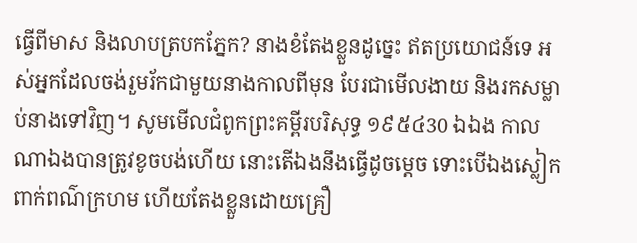ធ្វើពីមាស និងលាបត្របកភ្នែក? នាងខំតែងខ្លួនដូច្នេះ ឥតប្រយោជន៍ទេ អស់អ្នកដែលចង់រួមរ័កជាមួយនាងកាលពីមុន បែរជាមើលងាយ និងរកសម្លាប់នាងទៅវិញ។ សូមមើលជំពូកព្រះគម្ពីរបរិសុទ្ធ ១៩៥៤30 ឯឯង កាលណាឯងបានត្រូវខូចបង់ហើយ នោះតើឯងនឹងធ្វើដូចម្តេច ទោះបើឯងស្លៀកពាក់ពណ៌ក្រហម ហើយតែងខ្លួនដោយគ្រឿ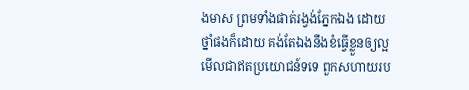ងមាស ព្រមទាំងផាត់រង្វង់ភ្នែកឯង ដោយថ្នាំផងក៏ដោយ គង់តែឯងនឹងខំធ្វើខ្លួនឲ្យល្អមើលជាឥតប្រយោជន៍ទទេ ពួកសហាយរប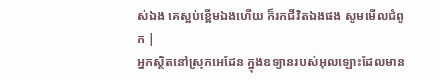ស់ឯង គេស្អប់ខ្ពើមឯងហើយ ក៏រកជីវិតឯងផង សូមមើលជំពូក |
អ្នកស្ថិតនៅស្រុកអេដែន ក្នុងឧទ្យានរបស់អុលឡោះដែលមាន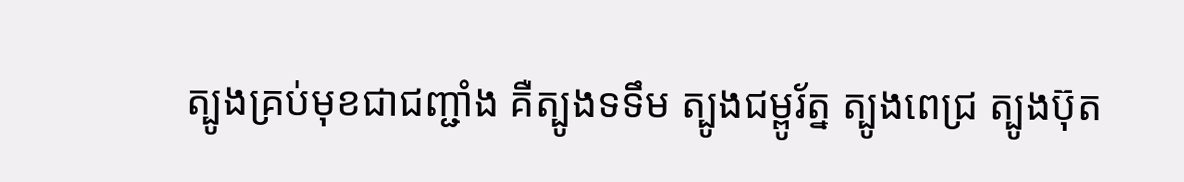ត្បូងគ្រប់មុខជាជញ្ជាំង គឺត្បូងទទឹម ត្បូងជម្ពូរ័ត្ន ត្បូងពេជ្រ ត្បូងប៊ុត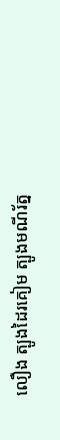លឿង ត្បូងដៃរគៀម ត្បូងមណីរ័ត្ន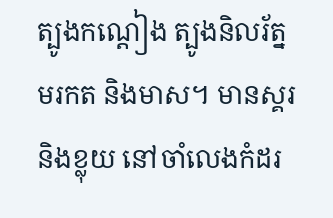ត្បូងកណ្ដៀង ត្បូងនិលរ័ត្ន មរកត និងមាស។ មានស្គរ និងខ្លុយ នៅចាំលេងកំដរ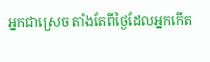អ្នកជាស្រេច តាំងតែពីថ្ងៃដែលអ្នកកើត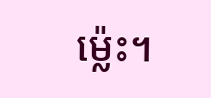ម៉្លេះ។